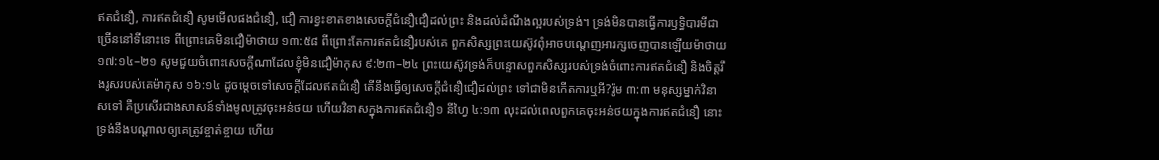ឥតជំនឿ, ការឥតជំនឿ សូមមើលផងជំនឿ, ជឿ ការខ្វះខាតខាងសេចក្ដីជំនឿជឿដល់ព្រះ និងដល់ដំណឹងល្អរបស់ទ្រង់។ ទ្រង់មិនបានធ្វើការឫទ្ធិបារមីជាច្រើននៅទីនោះទេ ពីព្រោះគេមិនជឿម៉ាថាយ ១៣:៥៨ ពីព្រោះតែការឥតជំនឿរបស់គេ ពួកសិស្សព្រះយេស៊ូវពុំអាចបណ្ដេញអារក្សចេញបានឡើយម៉ាថាយ ១៧:១៤–២១ សូមជួយចំពោះសេចក្ដីណាដែលខ្ញុំមិនជឿម៉ាកុស ៩:២៣–២៤ ព្រះយេស៊ូវទ្រង់ក៏បន្ទោសពួកសិស្សរបស់ទ្រង់ចំពោះការឥតជំនឿ និងចិត្តរឹងរូសរបស់គេម៉ាកុស ១៦:១៤ ដូចម្ដេចទៅសេចក្ដីដែលឥតជំនឿ តើនឹងធ្វើឲ្យសេចក្ដីជំនឿជឿដល់ព្រះ ទៅជាមិនកើតការឬអី?រ៉ូម ៣:៣ មនុស្សម្នាក់វិនាសទៅ គឺប្រសើរជាងសាសន៍ទាំងមូលត្រូវចុះអន់ថយ ហើយវិនាសក្នុងការឥតជំនឿ១ នីហ្វៃ ៤:១៣ លុះដល់ពេលពួកគេចុះអន់ថយក្នុងការឥតជំនឿ នោះទ្រង់នឹងបណ្ដាលឲ្យគេត្រូវខ្ចាត់ខ្ចាយ ហើយ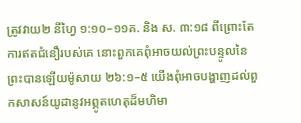ត្រូវវាយ២ នីហ្វៃ ១:១០–១១គ. និង ស. ៣:១៨ ពីព្រោះតែការឥតជំនឿរបស់គេ នោះពួកគេពុំអាចយល់ព្រះបន្ទូលនៃព្រះបានឡើយម៉ូសាយ ២៦:១–៥ យើងពុំអាចបង្ហាញដល់ពួកសាសន៍យូដានូវអព្ភូតហេតុដ៏មហិមា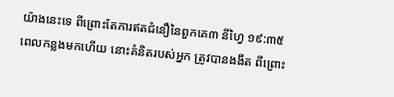យ៉ាងនេះទេ ពីព្រោះតែការឥតជំនឿនៃពួកគេ៣ នីហ្វៃ ១៩:៣៥ ពេលកន្លងមកហើយ នោះគំនិតរបស់អ្នក ត្រូវបានងងឹត ពីព្រោះ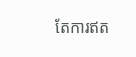តែការឥត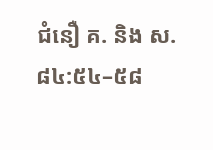ជំនឿ គ. និង ស. ៨៤:៥៤–៥៨